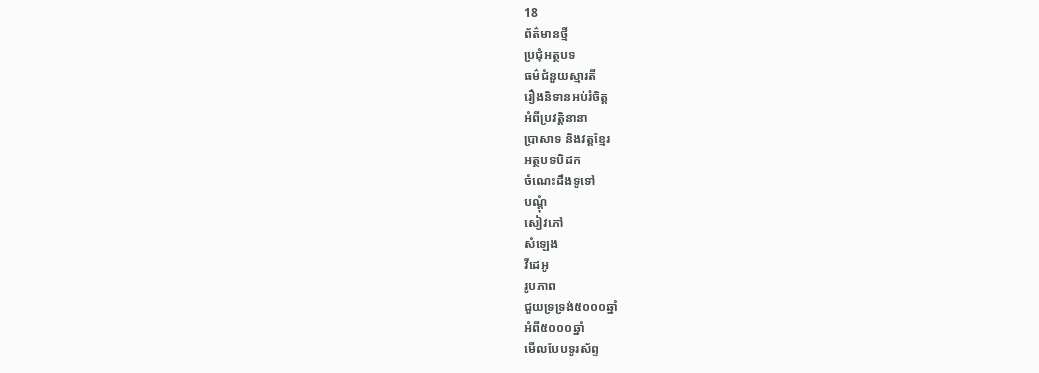18
ព័ត៌មានថ្មី
ប្រជុំអត្ថបទ
ធម៌ជំនួយស្មារតី
រឿងនិទានអប់រំចិត្ត
អំពីប្រវត្តិនានា
ប្រាសាទ និងវត្តខ្មែរ
អត្ថបទបិដក
ចំណេះដឹងទូទៅ
បណ្តុំ
សៀវភៅ
សំឡេង
វីដេអូ
រូបភាព
ជួយទ្រទ្រង់៥០០០ឆ្នាំ
អំពី៥០០០ឆ្នាំ
មើលបែបទូរស័ព្ទ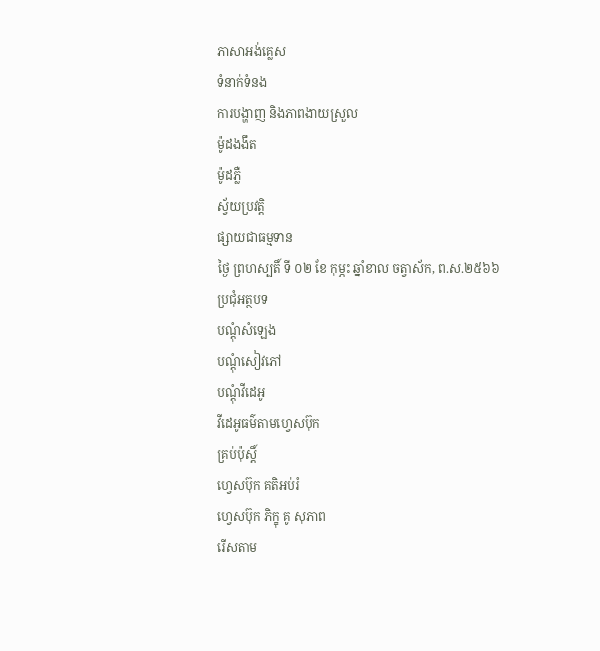ភាសាអង់គ្លេស
ទំនាក់ទំនង
ការបង្ហាញ និងភាពងាយស្រួល
ម៉ូដងងឹត
ម៉ូដភ្លឺ
ស្វ័យប្រវត្តិ
ផ្សាយជាធម្មទាន
ថ្ងៃ ព្រហស្បតិ៍ ទី ០២ ខែ កុម្ភះ ឆ្នាំខាល ចត្វាស័ក, ព.ស.២៥៦៦
ប្រជុំអត្ថបទ
បណ្តុំសំឡេង
បណ្តុំសៀវភៅ
បណ្តុំវីដេអូ
វីដេអូធម៌តាមហ្វេសប៊ុក
គ្រប់ប៉ុស្ដិ៍
ហ្វេសប៊ុក គតិអប់រំ
ហ្វេសប៊ុក ភិក្ខុ គូ សុភាព
រើសតាម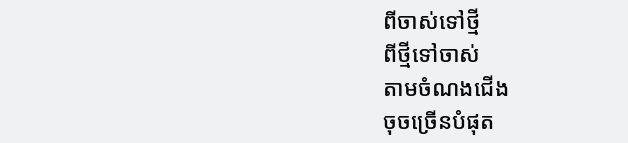ពីចាស់ទៅថ្មី
ពីថ្មីទៅចាស់
តាមចំណងជើង
ចុចច្រើនបំផុត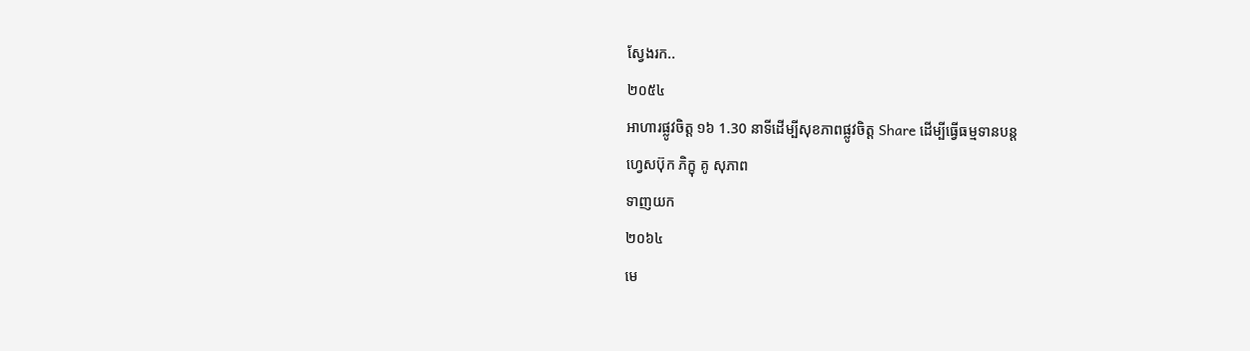ស្វែងរក..
២០៥៤
អាហារផ្លូវចិត្ត ១៦ 1.30 នាទីដើម្បីសុខភាពផ្លូវចិត្ត Share ដើម្បីធ្វើធម្មទានបន្ត
ហ្វេសប៊ុក ភិក្ខុ គូ សុភាព
ទាញយក
២០៦៤
មេ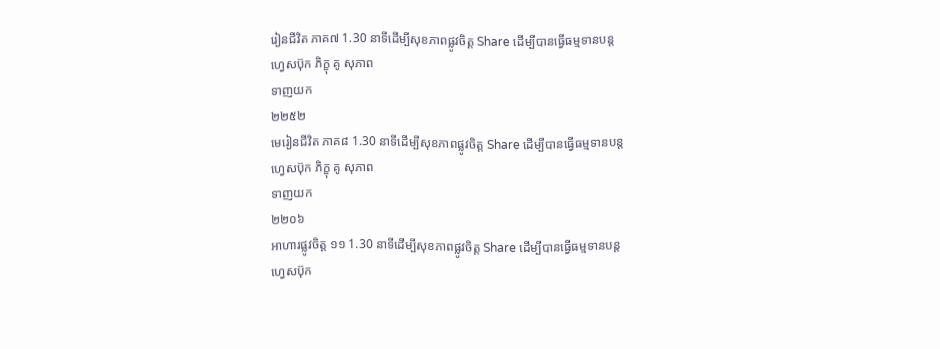រៀនជីវិត ភាគ៧ 1.30 នាទីដើម្បីសុខភាពផ្លូវចិត្ត Share ដើម្បីបានធ្វើធម្មទានបន្ត
ហ្វេសប៊ុក ភិក្ខុ គូ សុភាព
ទាញយក
២២៥២
មេរៀនជីវិត ភាគ៨ 1.30 នាទីដើម្បីសុខភាពផ្លូវចិត្ត Share ដើម្បីបានធ្វើធម្មទានបន្ត
ហ្វេសប៊ុក ភិក្ខុ គូ សុភាព
ទាញយក
២២០៦
អាហារផ្លូវចិត្ត ១១ 1.30 នាទីដើម្បីសុខភាពផ្លូវចិត្ត Share ដើម្បីបានធ្វើធម្មទានបន្ត
ហ្វេសប៊ុក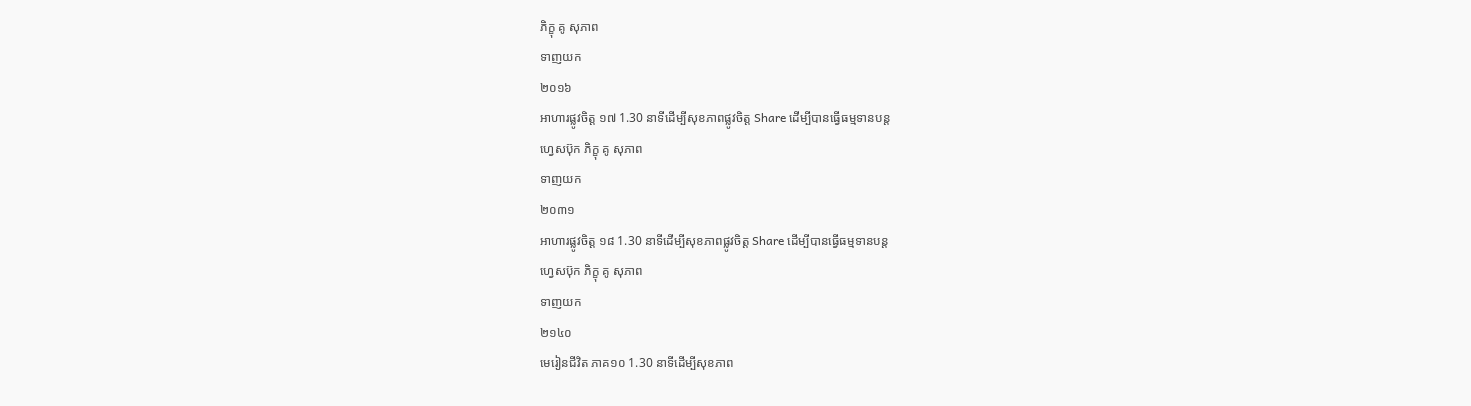ភិក្ខុ គូ សុភាព
ទាញយក
២០១៦
អាហារផ្លូវចិត្ត ១៧ 1.30 នាទីដើម្បីសុខភាពផ្លូវចិត្ត Share ដើម្បីបានធ្វើធម្មទានបន្ត
ហ្វេសប៊ុក ភិក្ខុ គូ សុភាព
ទាញយក
២០៣១
អាហារផ្លូវចិត្ត ១៨ 1.30 នាទីដើម្បីសុខភាពផ្លូវចិត្ត Share ដើម្បីបានធ្វើធម្មទានបន្ត
ហ្វេសប៊ុក ភិក្ខុ គូ សុភាព
ទាញយក
២១៤០
មេរៀនជីវិត ភាគ១០ 1.30 នាទីដើម្បីសុខភាព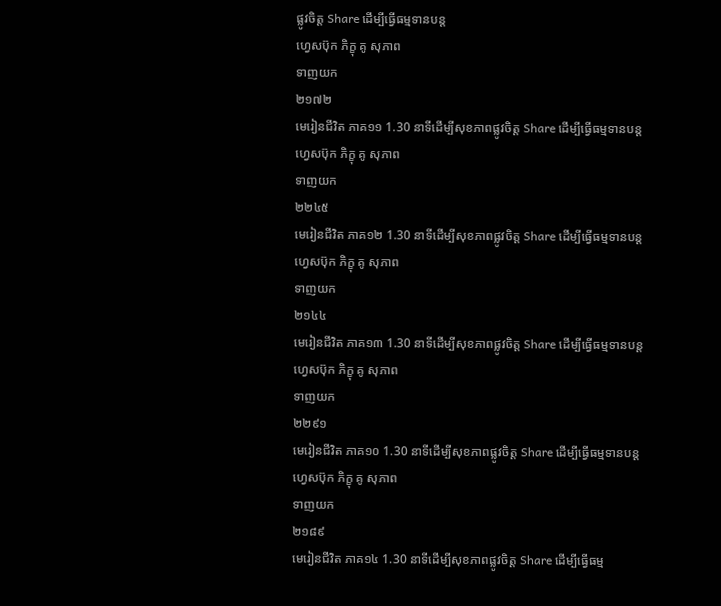ផ្លូវចិត្ត Share ដើម្បីធ្វើធម្មទានបន្ត
ហ្វេសប៊ុក ភិក្ខុ គូ សុភាព
ទាញយក
២១៧២
មេរៀនជីវិត ភាគ១១ 1.30 នាទីដើម្បីសុខភាពផ្លូវចិត្ត Share ដើម្បីធ្វើធម្មទានបន្ត
ហ្វេសប៊ុក ភិក្ខុ គូ សុភាព
ទាញយក
២២៤៥
មេរៀនជីវិត ភាគ១២ 1.30 នាទីដើម្បីសុខភាពផ្លូវចិត្ត Share ដើម្បីធ្វើធម្មទានបន្ត
ហ្វេសប៊ុក ភិក្ខុ គូ សុភាព
ទាញយក
២១៤៤
មេរៀនជីវិត ភាគ១៣ 1.30 នាទីដើម្បីសុខភាពផ្លូវចិត្ត Share ដើម្បីធ្វើធម្មទានបន្ត
ហ្វេសប៊ុក ភិក្ខុ គូ សុភាព
ទាញយក
២២៩១
មេរៀនជីវិត ភាគ១០ 1.30 នាទីដើម្បីសុខភាពផ្លូវចិត្ត Share ដើម្បីធ្វើធម្មទានបន្ត
ហ្វេសប៊ុក ភិក្ខុ គូ សុភាព
ទាញយក
២១៨៩
មេរៀនជីវិត ភាគ១៤ 1.30 នាទីដើម្បីសុខភាពផ្លូវចិត្ត Share ដើម្បីធ្វើធម្ម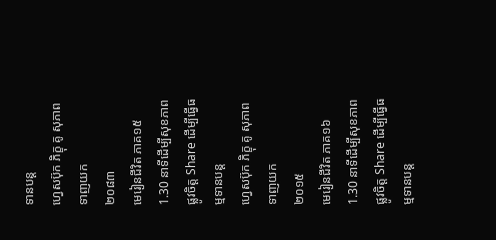ទានបន្ត
ហ្វេសប៊ុក ភិក្ខុ គូ សុភាព
ទាញយក
២០៨៣
មេរៀនជីវិត ភាគ១៥ 1.30 នាទីដើម្បីសុខភាពផ្លូវចិត្ត Share ដើម្បីធ្វើធម្មទានបន្ត
ហ្វេសប៊ុក ភិក្ខុ គូ សុភាព
ទាញយក
២០១៥
មេរៀនជីវិត ភាគ១៦ 1.30 នាទីដើម្បីសុខភាពផ្លូវចិត្ត Share ដើម្បីធ្វើធម្មទានបន្ត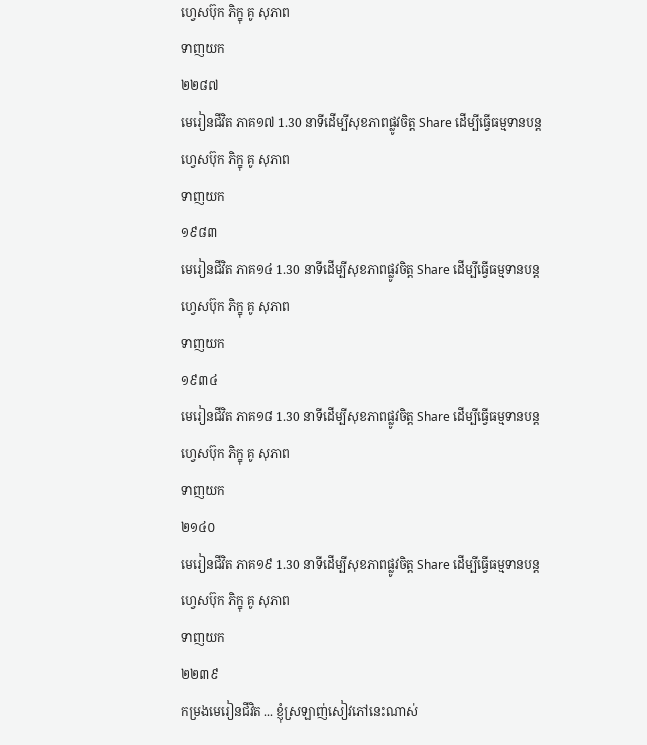ហ្វេសប៊ុក ភិក្ខុ គូ សុភាព
ទាញយក
២២៨៧
មេរៀនជីវិត ភាគ១៧ 1.30 នាទីដើម្បីសុខភាពផ្លូវចិត្ត Share ដើម្បីធ្វើធម្មទានបន្ត
ហ្វេសប៊ុក ភិក្ខុ គូ សុភាព
ទាញយក
១៩៨៣
មេរៀនជីវិត ភាគ១៤ 1.30 នាទីដើម្បីសុខភាពផ្លូវចិត្ត Share ដើម្បីធ្វើធម្មទានបន្ត
ហ្វេសប៊ុក ភិក្ខុ គូ សុភាព
ទាញយក
១៩៣៤
មេរៀនជីវិត ភាគ១៨ 1.30 នាទីដើម្បីសុខភាពផ្លូវចិត្ត Share ដើម្បីធ្វើធម្មទានបន្ត
ហ្វេសប៊ុក ភិក្ខុ គូ សុភាព
ទាញយក
២១៤០
មេរៀនជីវិត ភាគ១៩ 1.30 នាទីដើម្បីសុខភាពផ្លូវចិត្ត Share ដើម្បីធ្វើធម្មទានបន្ត
ហ្វេសប៊ុក ភិក្ខុ គូ សុភាព
ទាញយក
២២៣៩
កម្រងមេរៀនជីវិត ... ខ្ញុំស្រឡាញ់សៀវភៅនេះណាស់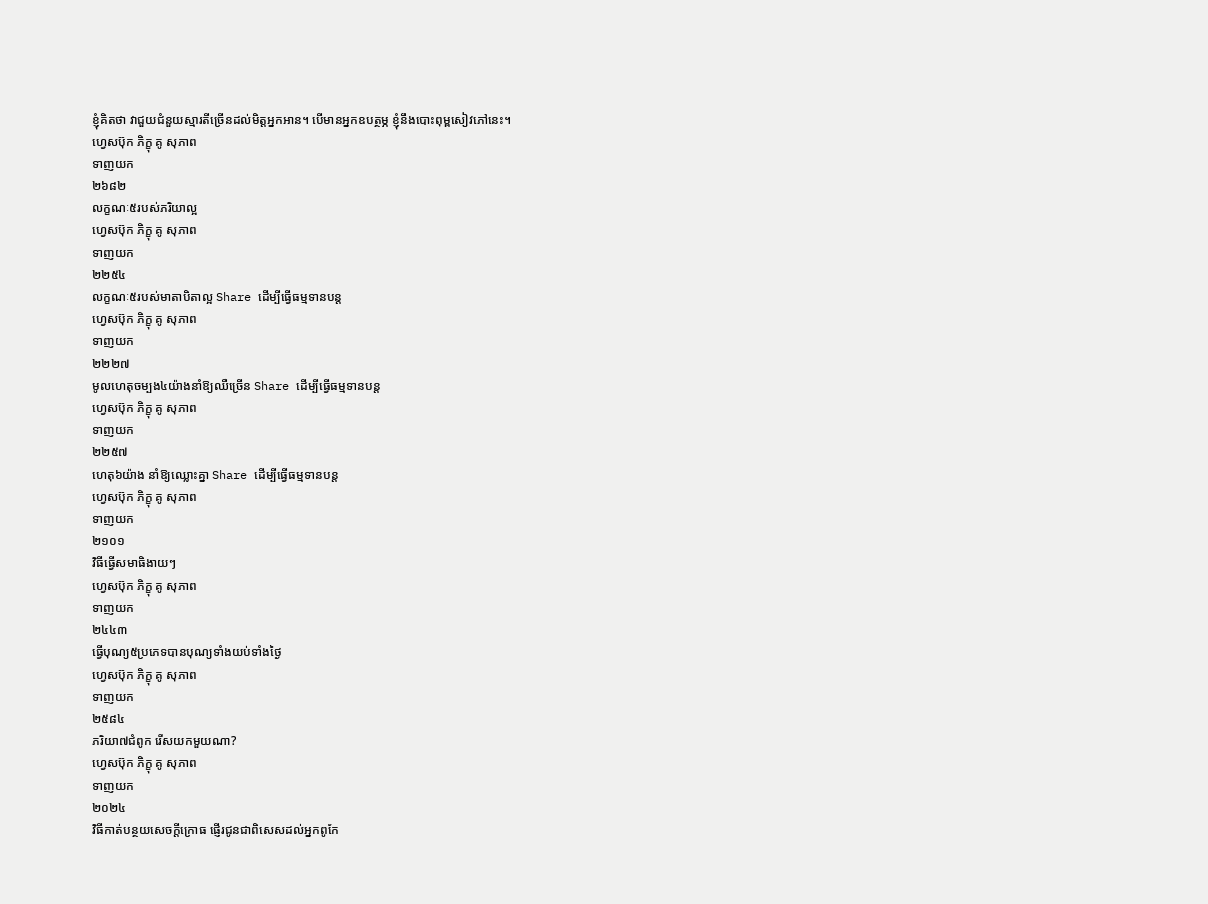ខ្ញុំគិតថា វាជួយជំនួយស្មារតីច្រើនដល់មិត្តអ្នកអាន។ បើមានអ្នកឧបត្ថម្ភ ខ្ញុំនឹងបោះពុម្ពសៀវភៅនេះ។
ហ្វេសប៊ុក ភិក្ខុ គូ សុភាព
ទាញយក
២៦៨២
លក្ខណៈ៥របស់ភរិយាល្អ
ហ្វេសប៊ុក ភិក្ខុ គូ សុភាព
ទាញយក
២២៥៤
លក្ខណៈ៥របស់មាតាបិតាល្អ Share ដើម្បីធ្វើធម្មទានបន្ត
ហ្វេសប៊ុក ភិក្ខុ គូ សុភាព
ទាញយក
២២២៧
មូលហេតុចម្បង៤យ៉ាងនាំឱ្យឈឺច្រើន Share ដើម្បីធ្វើធម្មទានបន្ត
ហ្វេសប៊ុក ភិក្ខុ គូ សុភាព
ទាញយក
២២៥៧
ហេតុ៦យ៉ាង នាំឱ្យឈ្លោះគ្នា Share ដើម្បីធ្វើធម្មទានបន្ត
ហ្វេសប៊ុក ភិក្ខុ គូ សុភាព
ទាញយក
២១០១
វិធីធ្វើសមាធិងាយៗ
ហ្វេសប៊ុក ភិក្ខុ គូ សុភាព
ទាញយក
២៤៤៣
ធ្វើបុណ្យ៥ប្រភេទបានបុណ្យទាំងយប់ទាំងថ្ងៃ
ហ្វេសប៊ុក ភិក្ខុ គូ សុភាព
ទាញយក
២៥៨៤
ភរិយា៧ជំពូក រើសយកមួយណា?
ហ្វេសប៊ុក ភិក្ខុ គូ សុភាព
ទាញយក
២០២៤
វិធីកាត់បន្ថយសេចក្ដីក្រោធ ផ្ញើរជូនជាពិសេសដល់អ្នកពូកែ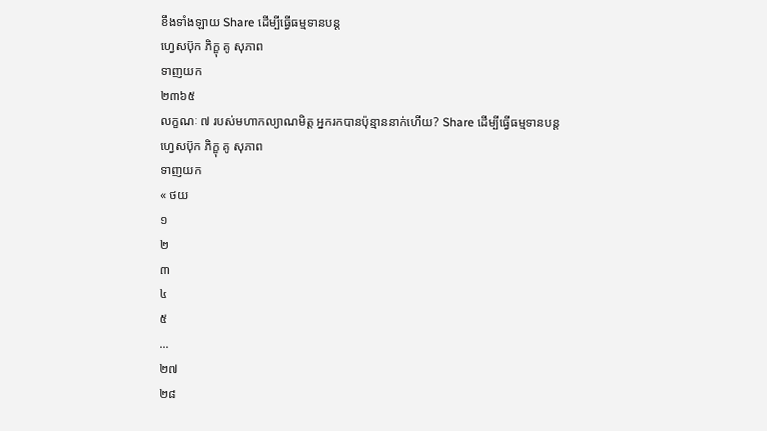ខឹងទាំងឡាយ Share ដើម្បីធ្វើធម្មទានបន្ត
ហ្វេសប៊ុក ភិក្ខុ គូ សុភាព
ទាញយក
២៣៦៥
លក្ខណៈ ៧ របស់មហាកល្យាណមិត្ត អ្នករកបានប៉ុន្មាននាក់ហើយ? Share ដើម្បីធ្វើធម្មទានបន្ត
ហ្វេសប៊ុក ភិក្ខុ គូ សុភាព
ទាញយក
« ថយ
១
២
៣
៤
៥
...
២៧
២៨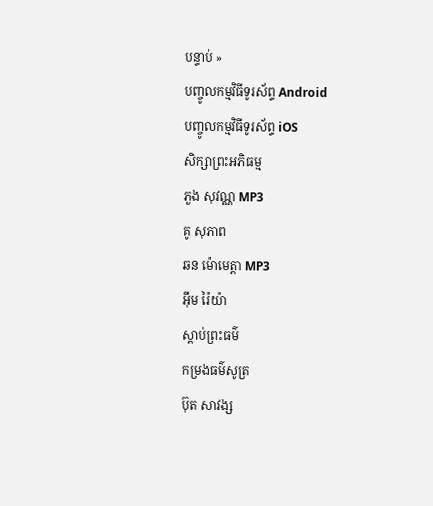បន្ទាប់ »
បញ្ចូលកម្មវិធីទូរស័ព្ទ Android
បញ្ចូលកម្មវិធីទូរស័ព្ទ iOS
សិក្សាព្រះអភិធម្ម
ភួង សុវណ្ណ MP3
គូ សុភាព
ឆន ម៉ោមេត្តា MP3
អ៊ឹម រ៉ៃយ៉ា
ស្តាប់ព្រះធម៌
កម្រងធម៌សូត្រ
ប៊ុត សាវង្ស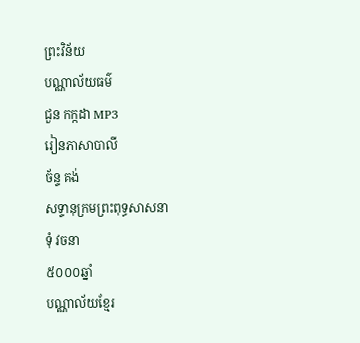ព្រះវិន័យ
បណ្ណាល័យធម៌
ជួន កក្កដា MP3
រៀនភាសាបាលី
ច័ន្ទ គង់
សទ្ទានុក្រមព្រះពុទ្ធសាសនា
ទុំ វចនា
៥០០០ឆ្នាំ
បណ្ណាល័យខ្មែរ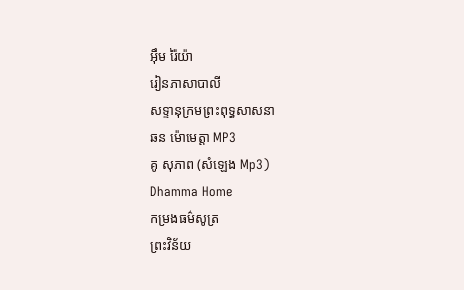អ៊ឹម រ៉ៃយ៉ា
រៀនភាសាបាលី
សទ្ទានុក្រមព្រះពុទ្ធសាសនា
ឆន ម៉ោមេត្តា MP3
គូ សុភាព (សំឡេង Mp3)
Dhamma Home
កម្រងធម៌សូត្រ
ព្រះវិន័យ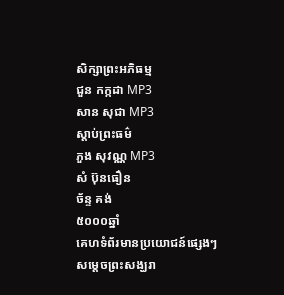សិក្សាព្រះអភិធម្ម
ជួន កក្កដា MP3
សាន សុជា MP3
ស្តាប់ព្រះធម៌
ភួង សុវណ្ណ MP3
សំ ប៊ុនធឿន
ច័ន្ទ គង់
៥០០០ឆ្នាំ
គេហទំព័រមានប្រយោជន៍ផ្សេងៗ
សម្តេចព្រះសង្ឃរា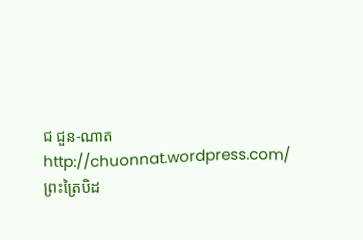ជ ជួន-ណាត
http://chuonnat.wordpress.com/
ព្រះត្រៃបិដ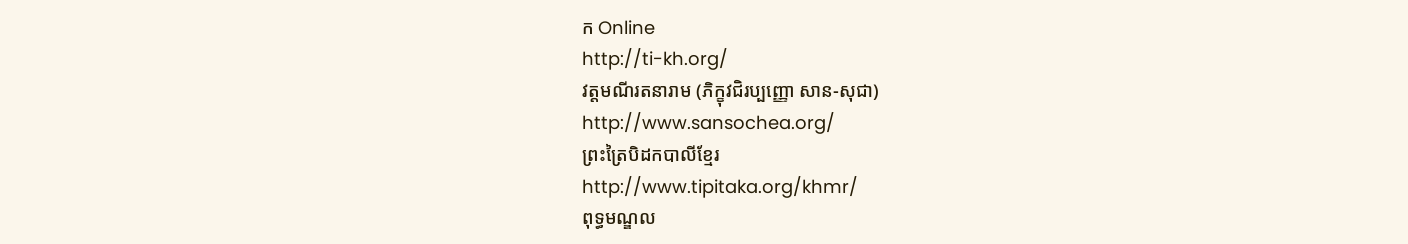ក Online
http://ti-kh.org/
វត្តមណីរតនារាម (ភិក្ខុវជិរប្បញ្ញោ សាន-សុជា)
http://www.sansochea.org/
ព្រះត្រៃបិដកបាលីខ្មែរ
http://www.tipitaka.org/khmr/
ពុទ្ធមណ្ឌល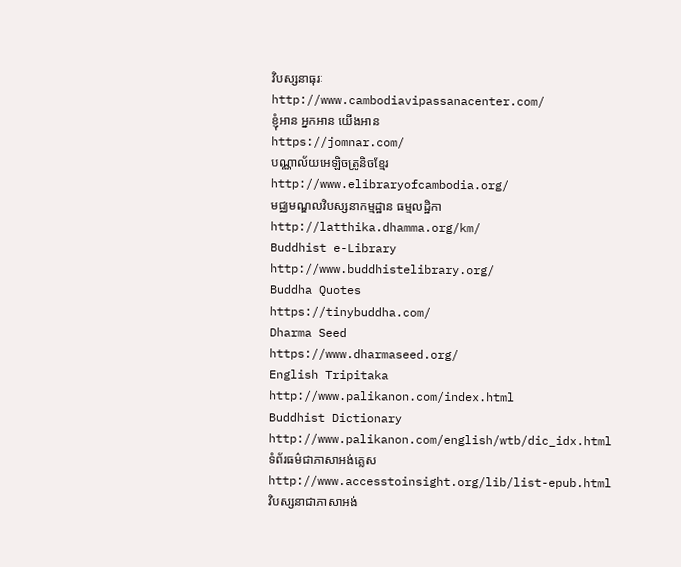វិបស្សនាធុរៈ
http://www.cambodiavipassanacenter.com/
ខ្ញុំអាន អ្នកអាន យើងអាន
https://jomnar.com/
បណ្ណាល័យអេឡិចត្រូនិចខ្មែរ
http://www.elibraryofcambodia.org/
មជ្ឈមណ្ឌលវិបស្សនាកម្មដ្ឋាន ធម្មលដ្ឋិកា
http://latthika.dhamma.org/km/
Buddhist e-Library
http://www.buddhistelibrary.org/
Buddha Quotes
https://tinybuddha.com/
Dharma Seed
https://www.dharmaseed.org/
English Tripitaka
http://www.palikanon.com/index.html
Buddhist Dictionary
http://www.palikanon.com/english/wtb/dic_idx.html
ទំព័រធម៌ជាភាសាអង់គ្លេស
http://www.accesstoinsight.org/lib/list-epub.html
វិបស្សនាជាភាសាអង់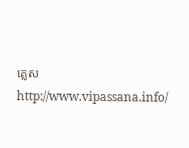គ្លេស
http://www.vipassana.info/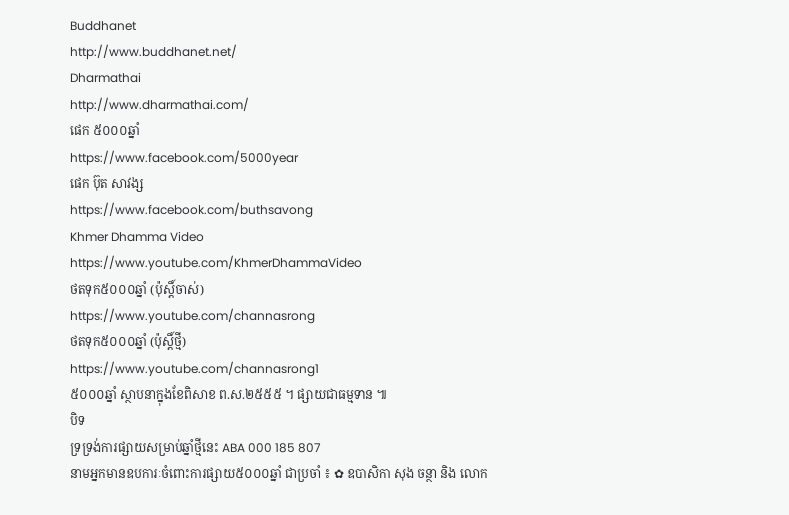Buddhanet
http://www.buddhanet.net/
Dharmathai
http://www.dharmathai.com/
ផេក ៥០០០ឆ្នាំ
https://www.facebook.com/5000year
ផេក ប៊ុត សាវង្ស
https://www.facebook.com/buthsavong
Khmer Dhamma Video
https://www.youtube.com/KhmerDhammaVideo
ថតទុក៥០០០ឆ្នាំ (ប៉ុស្តិ៍ចាស់)
https://www.youtube.com/channasrong
ថតទុក៥០០០ឆ្នាំ (ប៉ុស្តិ៍ថ្មី)
https://www.youtube.com/channasrong1
៥០០០ឆ្នាំ ស្ថាបនាក្នុងខែពិសាខ ព.ស.២៥៥៥ ។ ផ្សាយជាធម្មទាន ៕
បិទ
ទ្រទ្រង់ការផ្សាយសម្រាប់ឆ្នាំថ្មីនេះ ABA 000 185 807
នាមអ្នកមានឧបការៈចំពោះការផ្សាយ៥០០០ឆ្នាំ ជាប្រចាំ ៖ ✿ ឧបាសិកា សុង ចន្ថា និង លោក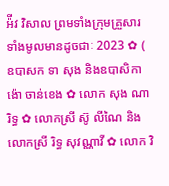អ៉ីវ វិសាល ព្រមទាំងក្រុមគ្រួសារទាំងមូលមានដូចជាៈ 2023 ✿ ( ឧបាសក ទា សុង និងឧបាសិកា ង៉ោ ចាន់ខេង ✿ លោក សុង ណារិទ្ធ ✿ លោកស្រី ស៊ូ លីណៃ និង លោកស្រី រិទ្ធ សុវណ្ណាវី ✿ លោក វិ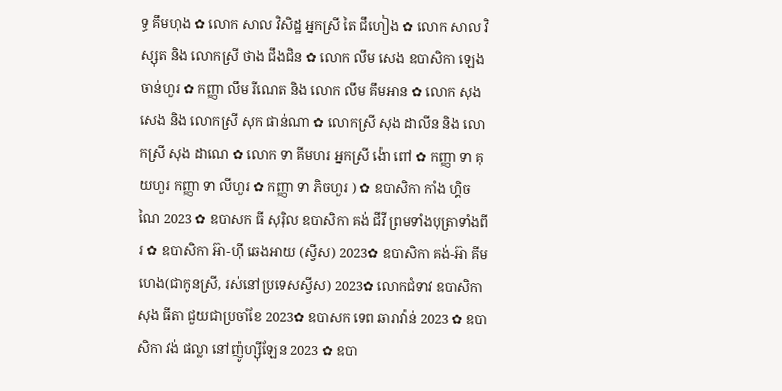ទ្ធ គឹមហុង ✿ លោក សាល វិសិដ្ឋ អ្នកស្រី តៃ ជឹហៀង ✿ លោក សាល វិស្សុត និង លោកស្រី ថាង ជឹងជិន ✿ លោក លឹម សេង ឧបាសិកា ឡេង ចាន់ហួរ ✿ កញ្ញា លឹម រីណេត និង លោក លឹម គឹមអាន ✿ លោក សុង សេង និង លោកស្រី សុក ផាន់ណា ✿ លោកស្រី សុង ដាលីន និង លោកស្រី សុង ដាណេ ✿ លោក ទា គីមហរ អ្នកស្រី ង៉ោ ពៅ ✿ កញ្ញា ទា គុយហួរ កញ្ញា ទា លីហួរ ✿ កញ្ញា ទា ភិចហួរ ) ✿ ឧបាសិកា កាំង ហ្គិចណៃ 2023 ✿ ឧបាសក ធី សុរ៉ិល ឧបាសិកា គង់ ជីវី ព្រមទាំងបុត្រាទាំងពីរ ✿ ឧបាសិកា អ៊ា-ហុី ឆេងអាយ (ស្វីស) 2023✿ ឧបាសិកា គង់-អ៊ា គីមហេង(ជាកូនស្រី, រស់នៅប្រទេសស្វីស) 2023✿ លោកជំទាវ ឧបាសិកា សុង ធីតា ជួយជាប្រចាំខែ 2023✿ ឧបាសក ទេព ឆារាវ៉ាន់ 2023 ✿ ឧបាសិកា វង់ ផល្លា នៅញ៉ូហ្ស៊ីឡែន 2023 ✿ ឧបា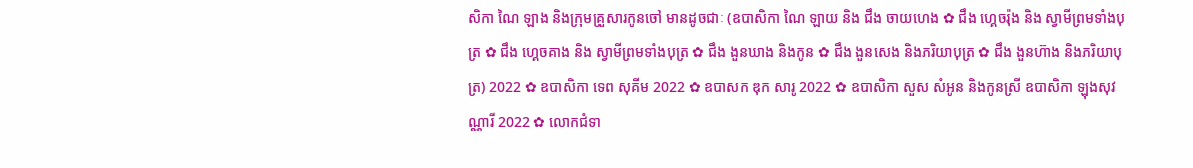សិកា ណៃ ឡាង និងក្រុមគ្រួសារកូនចៅ មានដូចជាៈ (ឧបាសិកា ណៃ ឡាយ និង ជឹង ចាយហេង ✿ ជឹង ហ្គេចរ៉ុង និង ស្វាមីព្រមទាំងបុត្រ ✿ ជឹង ហ្គេចគាង និង ស្វាមីព្រមទាំងបុត្រ ✿ ជឹង ងួនឃាង និងកូន ✿ ជឹង ងួនសេង និងភរិយាបុត្រ ✿ ជឹង ងួនហ៊ាង និងភរិយាបុត្រ) 2022 ✿ ឧបាសិកា ទេព សុគីម 2022 ✿ ឧបាសក ឌុក សារូ 2022 ✿ ឧបាសិកា សួស សំអូន និងកូនស្រី ឧបាសិកា ឡុងសុវណ្ណារី 2022 ✿ លោកជំទា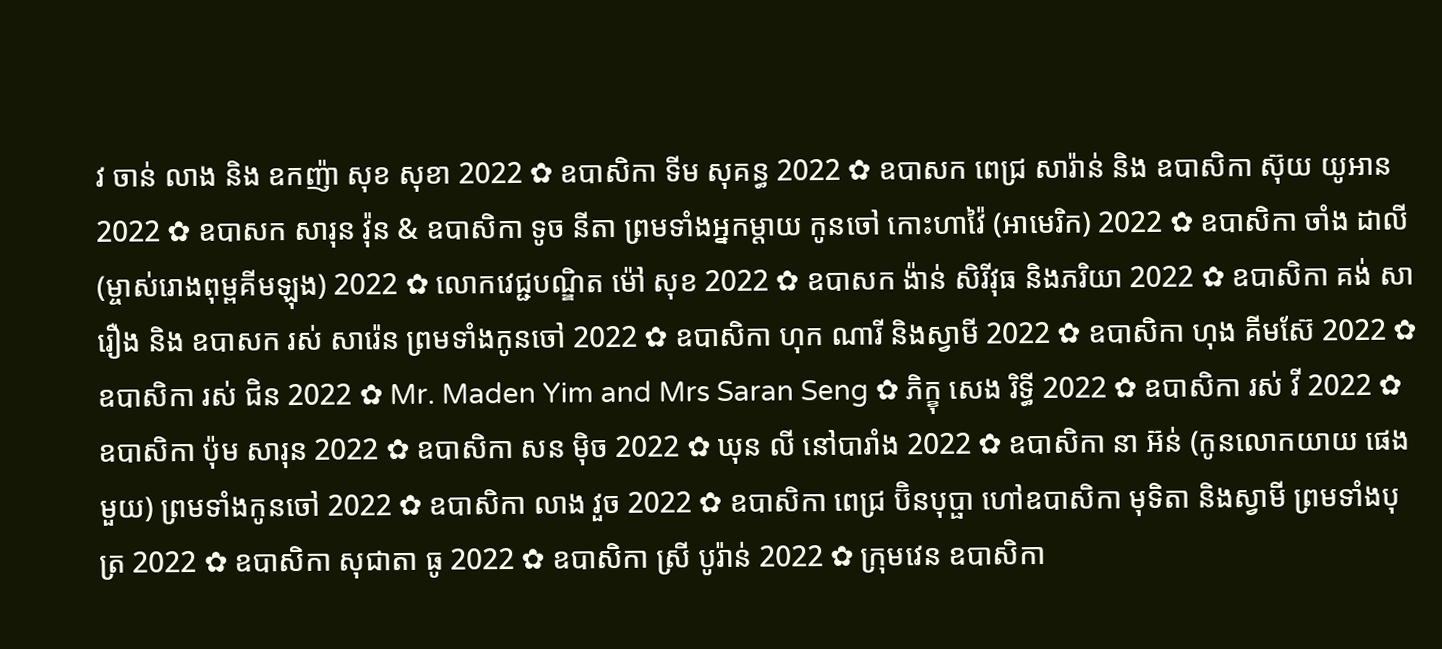វ ចាន់ លាង និង ឧកញ៉ា សុខ សុខា 2022 ✿ ឧបាសិកា ទីម សុគន្ធ 2022 ✿ ឧបាសក ពេជ្រ សារ៉ាន់ និង ឧបាសិកា ស៊ុយ យូអាន 2022 ✿ ឧបាសក សារុន វ៉ុន & ឧបាសិកា ទូច នីតា ព្រមទាំងអ្នកម្តាយ កូនចៅ កោះហាវ៉ៃ (អាមេរិក) 2022 ✿ ឧបាសិកា ចាំង ដាលី (ម្ចាស់រោងពុម្ពគីមឡុង) 2022 ✿ លោកវេជ្ជបណ្ឌិត ម៉ៅ សុខ 2022 ✿ ឧបាសក ង៉ាន់ សិរីវុធ និងភរិយា 2022 ✿ ឧបាសិកា គង់ សារឿង និង ឧបាសក រស់ សារ៉េន ព្រមទាំងកូនចៅ 2022 ✿ ឧបាសិកា ហុក ណារី និងស្វាមី 2022 ✿ ឧបាសិកា ហុង គីមស៊ែ 2022 ✿ ឧបាសិកា រស់ ជិន 2022 ✿ Mr. Maden Yim and Mrs Saran Seng ✿ ភិក្ខុ សេង រិទ្ធី 2022 ✿ ឧបាសិកា រស់ វី 2022 ✿ ឧបាសិកា ប៉ុម សារុន 2022 ✿ ឧបាសិកា សន ម៉ិច 2022 ✿ ឃុន លី នៅបារាំង 2022 ✿ ឧបាសិកា នា អ៊ន់ (កូនលោកយាយ ផេង មួយ) ព្រមទាំងកូនចៅ 2022 ✿ ឧបាសិកា លាង វួច 2022 ✿ ឧបាសិកា ពេជ្រ ប៊ិនបុប្ផា ហៅឧបាសិកា មុទិតា និងស្វាមី ព្រមទាំងបុត្រ 2022 ✿ ឧបាសិកា សុជាតា ធូ 2022 ✿ ឧបាសិកា ស្រី បូរ៉ាន់ 2022 ✿ ក្រុមវេន ឧបាសិកា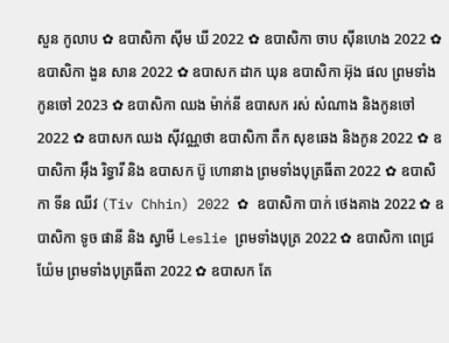សួន កូលាប ✿ ឧបាសិកា ស៊ីម ឃី 2022 ✿ ឧបាសិកា ចាប ស៊ីនហេង 2022 ✿ ឧបាសិកា ងួន សាន 2022 ✿ ឧបាសក ដាក ឃុន ឧបាសិកា អ៊ុង ផល ព្រមទាំងកូនចៅ 2023 ✿ ឧបាសិកា ឈង ម៉ាក់នី ឧបាសក រស់ សំណាង និងកូនចៅ 2022 ✿ ឧបាសក ឈង សុីវណ្ណថា ឧបាសិកា តឺក សុខឆេង និងកូន 2022 ✿ ឧបាសិកា អុឹង រិទ្ធារី និង ឧបាសក ប៊ូ ហោនាង ព្រមទាំងបុត្រធីតា 2022 ✿ ឧបាសិកា ទីន ឈីវ (Tiv Chhin) 2022 ✿ ឧបាសិកា បាក់ ថេងគាង 2022 ✿ ឧបាសិកា ទូច ផានី និង ស្វាមី Leslie ព្រមទាំងបុត្រ 2022 ✿ ឧបាសិកា ពេជ្រ យ៉ែម ព្រមទាំងបុត្រធីតា 2022 ✿ ឧបាសក តែ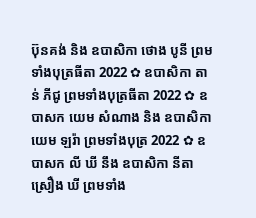ប៊ុនគង់ និង ឧបាសិកា ថោង បូនី ព្រមទាំងបុត្រធីតា 2022 ✿ ឧបាសិកា តាន់ ភីជូ ព្រមទាំងបុត្រធីតា 2022 ✿ ឧបាសក យេម សំណាង និង ឧបាសិកា យេម ឡរ៉ា ព្រមទាំងបុត្រ 2022 ✿ ឧបាសក លី ឃី នឹង ឧបាសិកា នីតា ស្រឿង ឃី ព្រមទាំង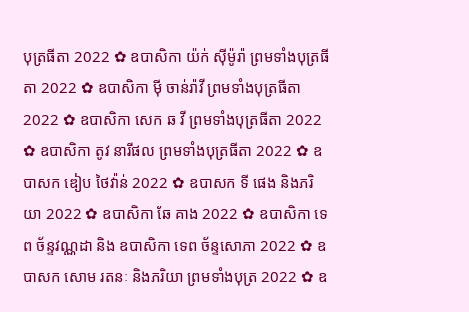បុត្រធីតា 2022 ✿ ឧបាសិកា យ៉ក់ សុីម៉ូរ៉ា ព្រមទាំងបុត្រធីតា 2022 ✿ ឧបាសិកា មុី ចាន់រ៉ាវី ព្រមទាំងបុត្រធីតា 2022 ✿ ឧបាសិកា សេក ឆ វី ព្រមទាំងបុត្រធីតា 2022 ✿ ឧបាសិកា តូវ នារីផល ព្រមទាំងបុត្រធីតា 2022 ✿ ឧបាសក ឌៀប ថៃវ៉ាន់ 2022 ✿ ឧបាសក ទី ផេង និងភរិយា 2022 ✿ ឧបាសិកា ឆែ គាង 2022 ✿ ឧបាសិកា ទេព ច័ន្ទវណ្ណដា និង ឧបាសិកា ទេព ច័ន្ទសោភា 2022 ✿ ឧបាសក សោម រតនៈ និងភរិយា ព្រមទាំងបុត្រ 2022 ✿ ឧ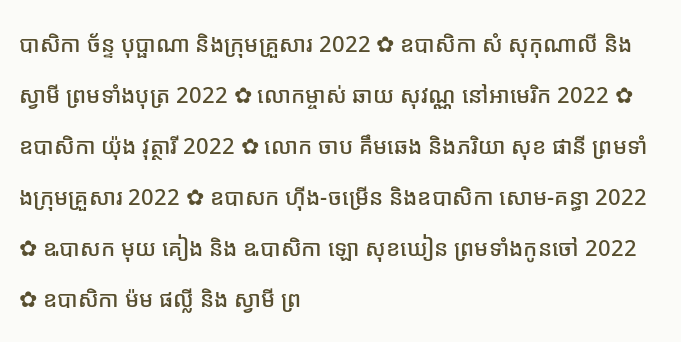បាសិកា ច័ន្ទ បុប្ផាណា និងក្រុមគ្រួសារ 2022 ✿ ឧបាសិកា សំ សុកុណាលី និងស្វាមី ព្រមទាំងបុត្រ 2022 ✿ លោកម្ចាស់ ឆាយ សុវណ្ណ នៅអាមេរិក 2022 ✿ ឧបាសិកា យ៉ុង វុត្ថារី 2022 ✿ លោក ចាប គឹមឆេង និងភរិយា សុខ ផានី ព្រមទាំងក្រុមគ្រួសារ 2022 ✿ ឧបាសក ហ៊ីង-ចម្រើន និងឧបាសិកា សោម-គន្ធា 2022 ✿ ឩបាសក មុយ គៀង និង ឩបាសិកា ឡោ សុខឃៀន ព្រមទាំងកូនចៅ 2022 ✿ ឧបាសិកា ម៉ម ផល្លី និង ស្វាមី ព្រ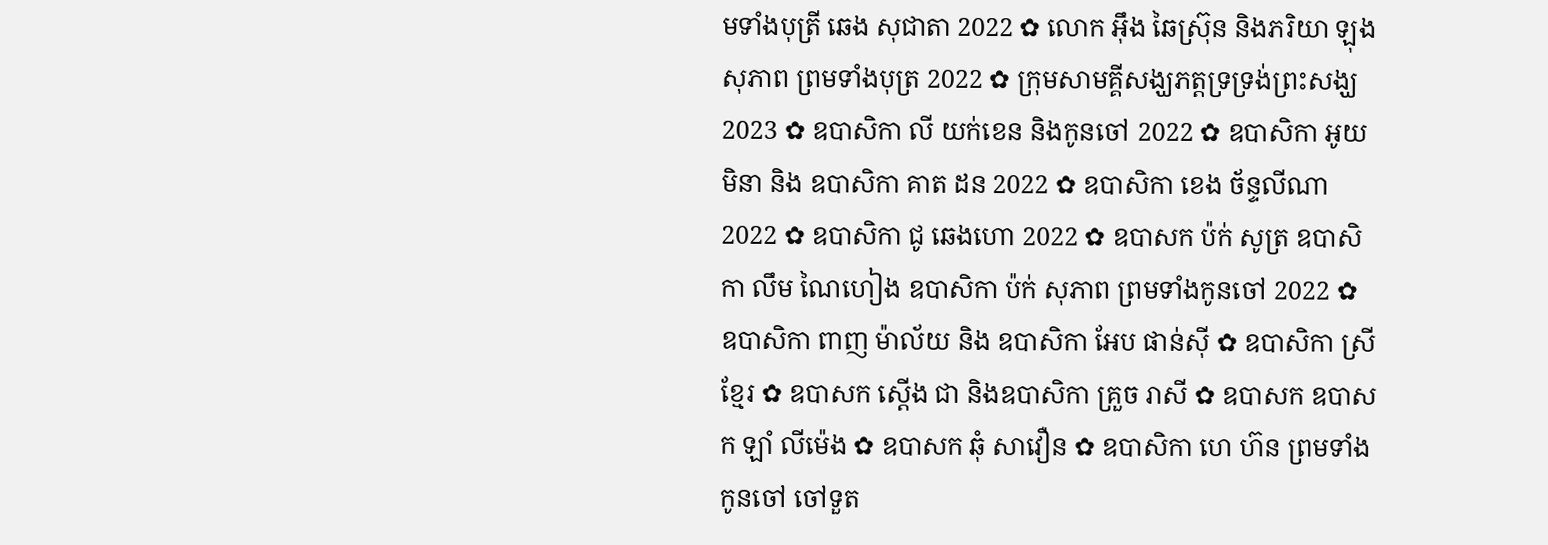មទាំងបុត្រី ឆេង សុជាតា 2022 ✿ លោក អ៊ឹង ឆៃស្រ៊ុន និងភរិយា ឡុង សុភាព ព្រមទាំងបុត្រ 2022 ✿ ក្រុមសាមគ្គីសង្ឃភត្តទ្រទ្រង់ព្រះសង្ឃ 2023 ✿ ឧបាសិកា លី យក់ខេន និងកូនចៅ 2022 ✿ ឧបាសិកា អូយ មិនា និង ឧបាសិកា គាត ដន 2022 ✿ ឧបាសិកា ខេង ច័ន្ទលីណា 2022 ✿ ឧបាសិកា ជូ ឆេងហោ 2022 ✿ ឧបាសក ប៉ក់ សូត្រ ឧបាសិកា លឹម ណៃហៀង ឧបាសិកា ប៉ក់ សុភាព ព្រមទាំងកូនចៅ 2022 ✿ ឧបាសិកា ពាញ ម៉ាល័យ និង ឧបាសិកា អែប ផាន់ស៊ី ✿ ឧបាសិកា ស្រី ខ្មែរ ✿ ឧបាសក ស្តើង ជា និងឧបាសិកា គ្រួច រាសី ✿ ឧបាសក ឧបាសក ឡាំ លីម៉េង ✿ ឧបាសក ឆុំ សាវឿន ✿ ឧបាសិកា ហេ ហ៊ន ព្រមទាំងកូនចៅ ចៅទួត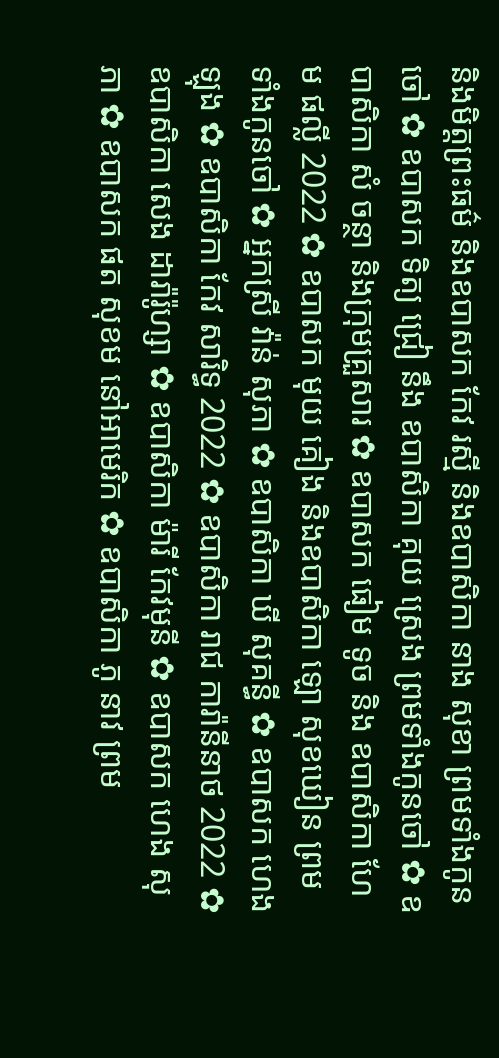និងមិត្តព្រះធម៌ និងឧបាសក កែវ រស្មី និងឧបាសិកា នាង សុខា ព្រមទាំងកូនចៅ ✿ ឧបាសក ទិត្យ ជ្រៀ នឹង ឧបាសិកា គុយ ស្រេង ព្រមទាំងកូនចៅ ✿ ឧបាសិកា សំ ចន្ថា និងក្រុមគ្រួសារ ✿ ឧបាសក ធៀម ទូច និង ឧបាសិកា ហែម ផល្លី 2022 ✿ ឧបាសក មុយ គៀង និងឧបាសិកា ឡោ សុខឃៀន ព្រមទាំងកូនចៅ ✿ អ្នកស្រី វ៉ាន់ សុភា ✿ ឧបាសិកា ឃី សុគន្ធី ✿ ឧបាសក ហេង ឡុង ✿ ឧបាសិកា កែវ សារិទ្ធ 2022 ✿ ឧបាសិកា រាជ ការ៉ានីនាថ 2022 ✿ ឧបាសិកា សេង ដារ៉ារ៉ូហ្សា ✿ ឧបាសិកា ម៉ារី កែវមុនី ✿ ឧបាសក ហេង សុភា ✿ ឧបាសក ផត សុខម នៅអាមេរិក ✿ ឧបាសិកា ភូ នាវ ព្រម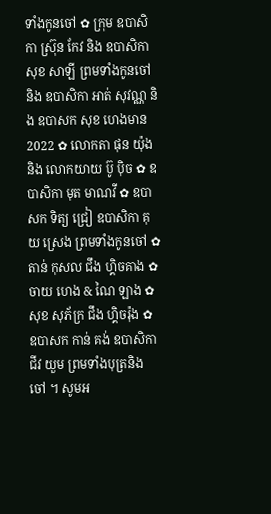ទាំងកូនចៅ ✿ ក្រុម ឧបាសិកា ស្រ៊ុន កែវ និង ឧបាសិកា សុខ សាឡី ព្រមទាំងកូនចៅ និង ឧបាសិកា អាត់ សុវណ្ណ និង ឧបាសក សុខ ហេងមាន 2022 ✿ លោកតា ផុន យ៉ុង និង លោកយាយ ប៊ូ ប៉ិច ✿ ឧបាសិកា មុត មាណវី ✿ ឧបាសក ទិត្យ ជ្រៀ ឧបាសិកា គុយ ស្រេង ព្រមទាំងកូនចៅ ✿ តាន់ កុសល ជឹង ហ្គិចគាង ✿ ចាយ ហេង & ណៃ ឡាង ✿ សុខ សុភ័ក្រ ជឹង ហ្គិចរ៉ុង ✿ ឧបាសក កាន់ គង់ ឧបាសិកា ជីវ យួម ព្រមទាំងបុត្រនិង ចៅ ។ សូមអ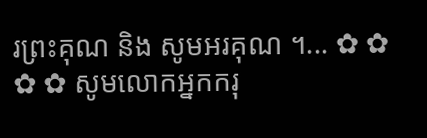រព្រះគុណ និង សូមអរគុណ ។... ✿ ✿ ✿ ✿ សូមលោកអ្នកករុ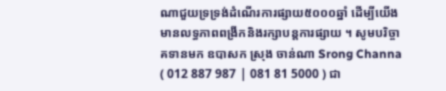ណាជួយទ្រទ្រង់ដំណើរការផ្សាយ៥០០០ឆ្នាំ ដើម្បីយើងមានលទ្ធភាពពង្រីកនិងរក្សាបន្តការផ្សាយ ។ សូមបរិច្ចាគទានមក ឧបាសក ស្រុង ចាន់ណា Srong Channa ( 012 887 987 | 081 81 5000 ) ជា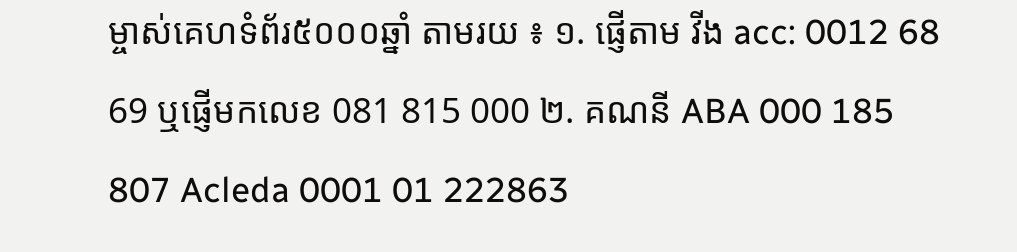ម្ចាស់គេហទំព័រ៥០០០ឆ្នាំ តាមរយ ៖ ១. ផ្ញើតាម វីង acc: 0012 68 69 ឬផ្ញើមកលេខ 081 815 000 ២. គណនី ABA 000 185 807 Acleda 0001 01 222863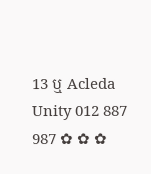13 ឬ Acleda Unity 012 887 987 ✿ ✿ ✿